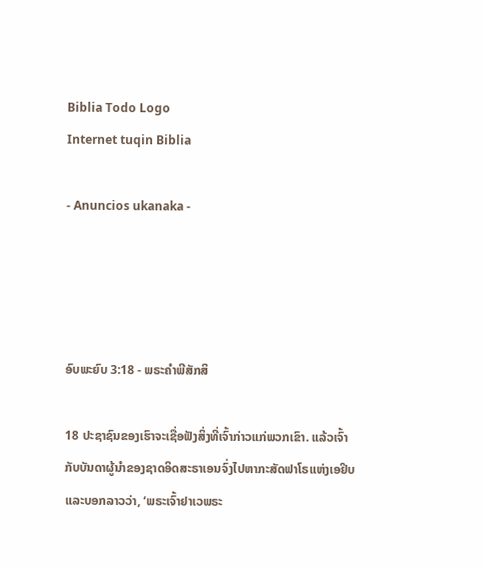Biblia Todo Logo
Internet tuqin Biblia

- Anuncios ukanaka -




ອົບພະຍົບ 3:18 - ພຣະຄຳພີສັກສິ

18 ປະຊາຊົນຂອງເຮົາຈະເຊື່ອຟັງສິ່ງທີ່ເຈົ້າກ່າວແກ່ພວກເຂົາ. ແລ້ວເຈົ້າກັບບັນດາຜູ້ນຳຂອງຊາດອິດສະຣາເອນຈົ່ງໄປຫາກະສັດຟາໂຣແຫ່ງເອຢິບ ແລະບອກລາວວ່າ, ‘ພຣະເຈົ້າຢາເວພຣະ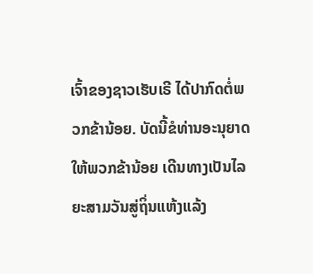ເຈົ້າຂອງຊາວເຮັບເຣີ ໄດ້ປາກົດຕໍ່ພວກຂ້ານ້ອຍ. ບັດນີ້ຂໍທ່ານອະນຸຍາດໃຫ້ພວກຂ້ານ້ອຍ ເດີນທາງເປັນໄລຍະສາມວັນສູ່ຖິ່ນແຫ້ງແລ້ງ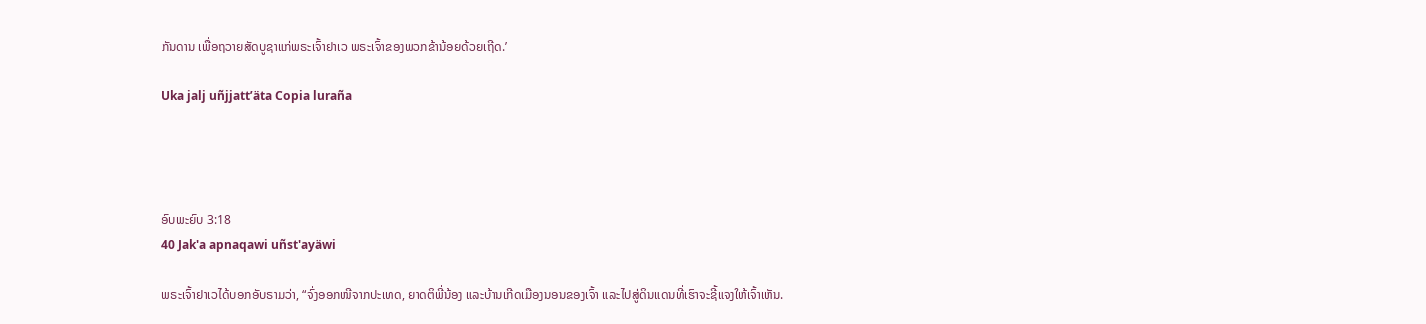ກັນດານ ເພື່ອຖວາຍສັດບູຊາແກ່ພຣະເຈົ້າຢາເວ ພຣະເຈົ້າຂອງພວກຂ້ານ້ອຍດ້ວຍເຖີດ.’

Uka jalj uñjjattʼäta Copia luraña




ອົບພະຍົບ 3:18
40 Jak'a apnaqawi uñst'ayäwi

ພຣະເຈົ້າຢາເວໄດ້ບອກອັບຣາມວ່າ, “ຈົ່ງອອກໜີຈາກປະເທດ, ຍາດຕິພີ່ນ້ອງ ແລະບ້ານເກີດເມືອງນອນຂອງເຈົ້າ ແລະໄປສູ່ດິນແດນທີ່ເຮົາຈະຊີ້ແຈງໃຫ້ເຈົ້າເຫັນ.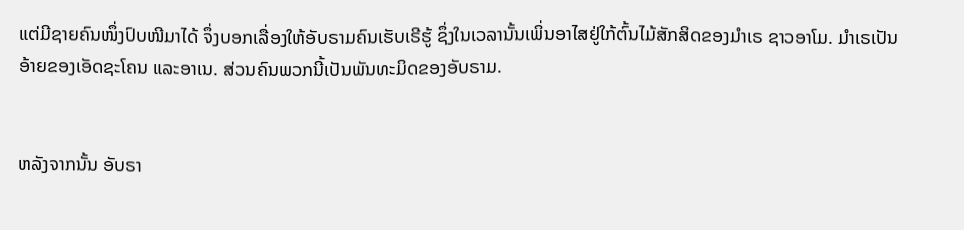ແຕ່ມີຊາຍຄົນໜຶ່ງປົບໜີມາໄດ້ ຈຶ່ງບອກເລື່ອງໃຫ້ອັບຣາມຄົນເຮັບເຣີຮູ້ ຊຶ່ງໃນເວລານັ້ນເພິ່ນອາໄສຢູ່ໃກ້ຕົ້ນໄມ້ສັກສິດຂອງມຳເຣ ຊາວອາໂມ. ມຳເຣເປັນອ້າຍຂອງເອັດຊະໂຄນ ແລະອາເນ. ສ່ວນຄົນພວກນີ້ເປັນພັນທະມິດຂອງອັບຣາມ.


ຫລັງຈາກນັ້ນ ອັບຣາ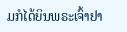ມກໍໄດ້ຍິນພຣະເຈົ້າຢາ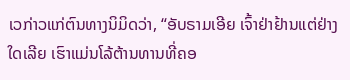ເວກ່າວແກ່ຕົນທາງນິມິດວ່າ, “ອັບຣາມເອີຍ ເຈົ້າຢ່າຢ້ານແຕ່ຢ່າງໃດເລີຍ ເຮົາແມ່ນໂລ້ຕ້ານທານທີ່ຄອ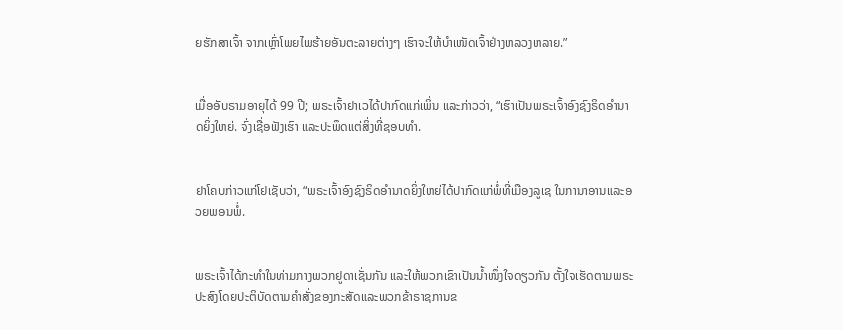ຍຮັກສາເຈົ້າ ຈາກເຫຼົ່າໂພຍໄພຮ້າຍອັນຕະລາຍຕ່າງໆ ເຮົາຈະໃຫ້ບຳເໜັດເຈົ້າຢ່າງຫລວງຫລາຍ.”


ເມື່ອອັບຣາມອາຍຸໄດ້ 99 ປີ; ພຣະເຈົ້າຢາເວໄດ້ປາກົດແກ່ເພິ່ນ ແລະກ່າວວ່າ, “ເຮົາເປັນພຣະເຈົ້າອົງຊົງຣິດອຳນາດຍິ່ງໃຫຍ່. ຈົ່ງເຊື່ອຟັງເຮົາ ແລະປະພຶດແຕ່ສິ່ງທີ່ຊອບທຳ.


ຢາໂຄບກ່າວແກ່ໂຢເຊັບວ່າ, “ພຣະເຈົ້າອົງຊົງຣິດອຳນາດຍິ່ງໃຫຍ່ໄດ້ປາກົດແກ່ພໍ່ທີ່ເມືອງລູເຊ ໃນການາອານແລະອວຍພອນພໍ່.


ພຣະເຈົ້າໄດ້ກະທຳໃນທ່າມກາງພວກຢູດາເຊັ່ນກັນ ແລະໃຫ້ພວກເຂົາເປັນນໍ້າໜຶ່ງໃຈດຽວກັນ ຕັ້ງໃຈເຮັດຕາມພຣະປະສົງໂດຍປະຕິບັດຕາມຄຳສັ່ງຂອງກະສັດແລະພວກຂ້າຣາຊການຂ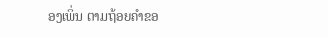ອງເພິ່ນ ຕາມຖ້ອຍຄຳຂອ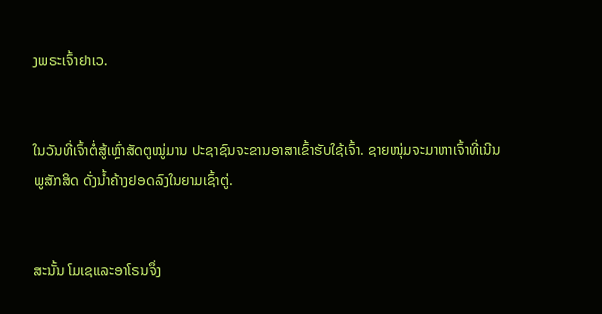ງພຣະເຈົ້າຢາເວ.


ໃນວັນທີ່ເຈົ້າຕໍ່ສູ້ເຫຼົ່າສັດຕູໝູ່ມານ ປະຊາຊົນຈະຂານອາສາເຂົ້າຮັບໃຊ້ເຈົ້າ. ຊາຍໜຸ່ມຈະມາຫາເຈົ້າທີ່ເນີນພູສັກສິດ ດັ່ງນໍ້າຄ້າງຢອດລົງໃນຍາມເຊົ້າຕູ່.


ສະນັ້ນ ໂມເຊແລະອາໂຣນຈຶ່ງ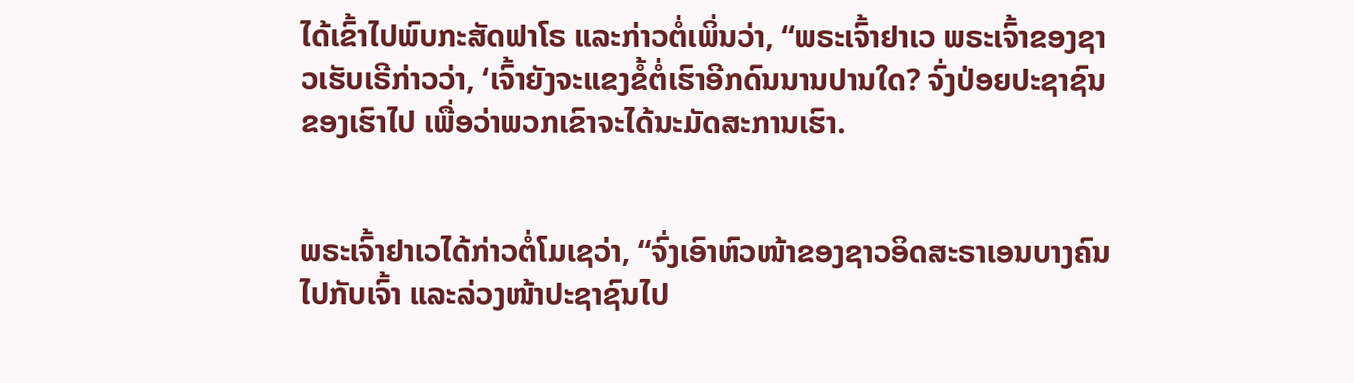ໄດ້ເຂົ້າໄປພົບກະສັດຟາໂຣ ແລະກ່າວຕໍ່ເພິ່ນວ່າ, “ພຣະເຈົ້າຢາເວ ພຣະເຈົ້າຂອງຊາວເຮັບເຣີກ່າວວ່າ, ‘ເຈົ້າຍັງຈະແຂງຂໍ້ຕໍ່ເຮົາອີກດົນນານປານໃດ? ຈົ່ງປ່ອຍປະຊາຊົນຂອງເຮົາໄປ ເພື່ອວ່າພວກເຂົາຈະໄດ້ນະມັດສະການເຮົາ.


ພຣະເຈົ້າຢາເວໄດ້ກ່າວຕໍ່ໂມເຊວ່າ, “ຈົ່ງເອົາຫົວໜ້າຂອງຊາວອິດສະຣາເອນບາງຄົນໄປກັບເຈົ້າ ແລະລ່ວງໜ້າປະຊາຊົນໄປ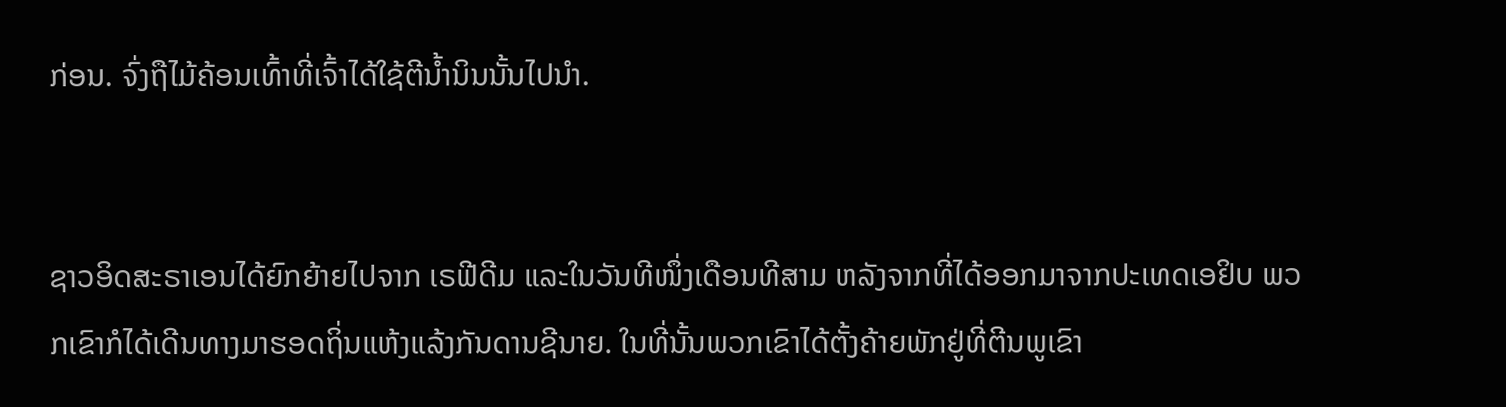ກ່ອນ. ຈົ່ງຖືໄມ້ຄ້ອນເທົ້າທີ່ເຈົ້າໄດ້ໃຊ້ຕີນໍ້ານິນນັ້ນໄປນຳ.


ຊາວອິດສະຣາເອນໄດ້ຍົກຍ້າຍໄປຈາກ ເຣຟີດີມ ແລະໃນວັນທີໜຶ່ງເດືອນທີສາມ ຫລັງຈາກທີ່ໄດ້ອອກມາຈາກປະເທດເອຢິບ ພວກເຂົາກໍໄດ້ເດີນທາງມາຮອດຖິ່ນແຫ້ງແລ້ງກັນດານຊີນາຍ. ໃນທີ່ນັ້ນພວກເຂົາໄດ້ຕັ້ງຄ້າຍພັກຢູ່ທີ່ຕີນພູເຂົາ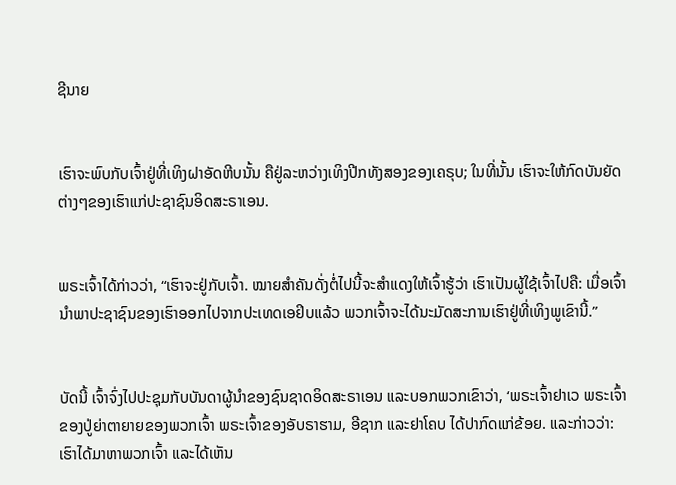ຊີນາຍ


ເຮົາຈະພົບກັບເຈົ້າຢູ່ທີ່ເທິງຝາອັດຫີບນັ້ນ ຄືຢູ່ລະຫວ່າງເທິງປີກທັງສອງຂອງເຄຣຸບ; ໃນທີ່ນັ້ນ ເຮົາຈະໃຫ້ກົດບັນຍັດຕ່າງໆຂອງເຮົາແກ່ປະຊາຊົນອິດສະຣາເອນ.


ພຣະເຈົ້າໄດ້ກ່າວວ່າ, “ເຮົາຈະຢູ່ກັບເຈົ້າ. ໝາຍສຳຄັນດັ່ງຕໍ່ໄປນີ້ຈະສຳແດງໃຫ້ເຈົ້າຮູ້ວ່າ ເຮົາເປັນຜູ້ໃຊ້ເຈົ້າໄປຄື: ເມື່ອເຈົ້ານຳພາປະຊາຊົນຂອງເຮົາອອກໄປຈາກປະເທດເອຢິບແລ້ວ ພວກເຈົ້າຈະໄດ້ນະມັດສະການເຮົາຢູ່ທີ່ເທິງພູເຂົານີ້.”


ບັດນີ້ ເຈົ້າຈົ່ງໄປປະຊຸມກັບບັນດາຜູ້ນຳຂອງຊົນຊາດອິດສະຣາເອນ ແລະບອກພວກເຂົາວ່າ, ‘ພຣະເຈົ້າຢາເວ ພຣະເຈົ້າຂອງປູ່ຍ່າຕາຍາຍຂອງພວກເຈົ້າ ພຣະເຈົ້າຂອງອັບຣາຮາມ, ອີຊາກ ແລະຢາໂຄບ ໄດ້ປາກົດແກ່ຂ້ອຍ. ແລະກ່າວວ່າ: ເຮົາໄດ້ມາຫາພວກເຈົ້າ ແລະໄດ້ເຫັນ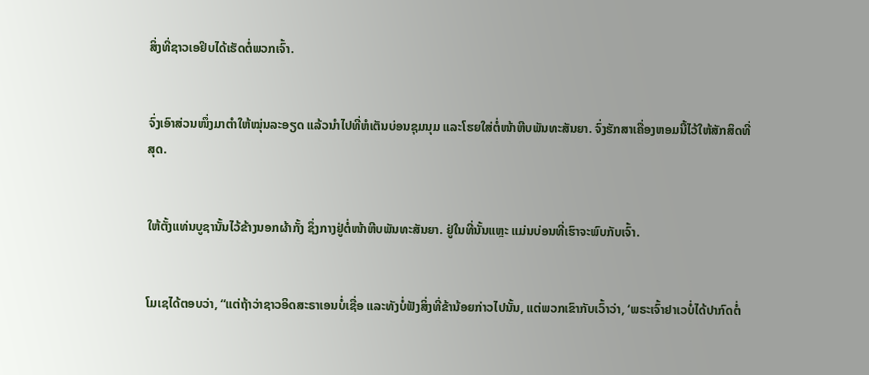ສິ່ງທີ່ຊາວເອຢິບໄດ້ເຮັດຕໍ່ພວກເຈົ້າ.


ຈົ່ງເອົາສ່ວນໜຶ່ງມາຕຳໃຫ້ໝຸ່ນລະອຽດ ແລ້ວນຳໄປທີ່ຫໍເຕັນບ່ອນຊຸມນຸມ ແລະໂຮຍໃສ່ຕໍ່ໜ້າຫີບພັນທະສັນຍາ. ຈົ່ງຮັກສາເຄື່ອງຫອມນີ້ໄວ້ໃຫ້ສັກສິດທີ່ສຸດ.


ໃຫ້ຕັ້ງແທ່ນບູຊານັ້ນໄວ້ຂ້າງນອກຜ້າກັ້ງ ຊຶ່ງກາງຢູ່ຕໍ່ໜ້າຫີບພັນທະສັນຍາ. ຢູ່ໃນທີ່ນັ້ນແຫຼະ ແມ່ນບ່ອນທີ່ເຮົາຈະພົບກັບເຈົ້າ.


ໂມເຊໄດ້ຕອບວ່າ, “ແຕ່ຖ້າວ່າຊາວອິດສະຣາເອນບໍ່ເຊື່ອ ແລະທັງບໍ່ຟັງສິ່ງທີ່ຂ້ານ້ອຍກ່າວໄປນັ້ນ, ແຕ່ພວກເຂົາກັບເວົ້າວ່າ, ‘ພຣະເຈົ້າຢາເວບໍ່ໄດ້ປາກົດຕໍ່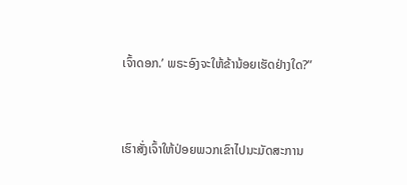ເຈົ້າດອກ.’ ພຣະອົງຈະໃຫ້ຂ້ານ້ອຍເຮັດຢ່າງໃດ?”


ເຮົາສັ່ງເຈົ້າໃຫ້ປ່ອຍພວກເຂົາໄປນະມັດສະການ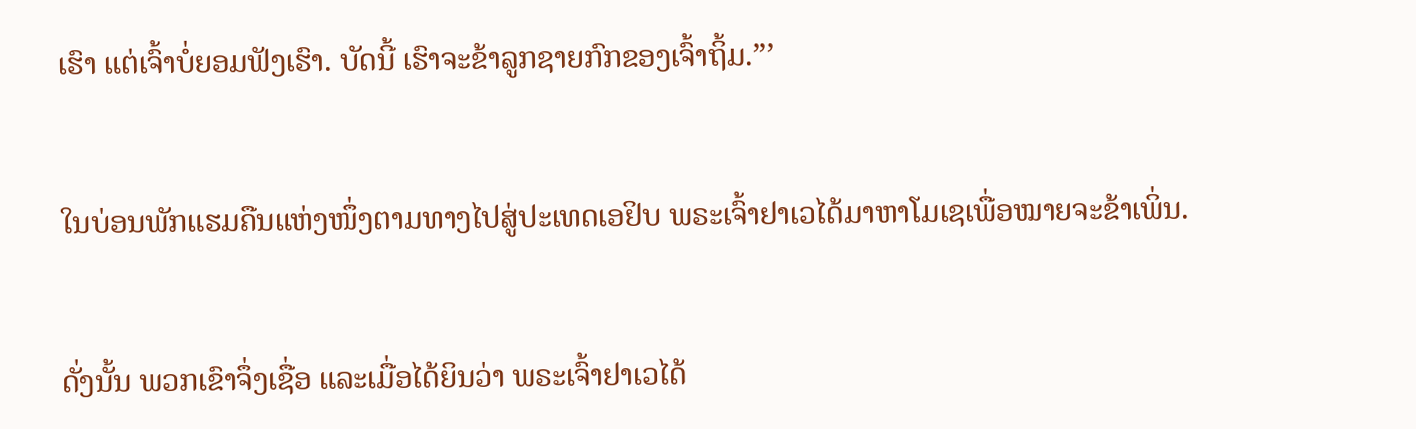ເຮົາ ແຕ່ເຈົ້າບໍ່ຍອມຟັງເຮົາ. ບັດນີ້ ເຮົາຈະຂ້າລູກຊາຍກົກຂອງເຈົ້າຖິ້ມ.”’


ໃນບ່ອນພັກແຮມຄືນແຫ່ງໜຶ່ງຕາມທາງໄປສູ່ປະເທດເອຢິບ ພຣະເຈົ້າຢາເວໄດ້ມາຫາໂມເຊເພື່ອໝາຍຈະຂ້າເພິ່ນ.


ດັ່ງນັ້ນ ພວກເຂົາຈຶ່ງເຊື່ອ ແລະເມື່ອໄດ້ຍິນວ່າ ພຣະເຈົ້າຢາເວໄດ້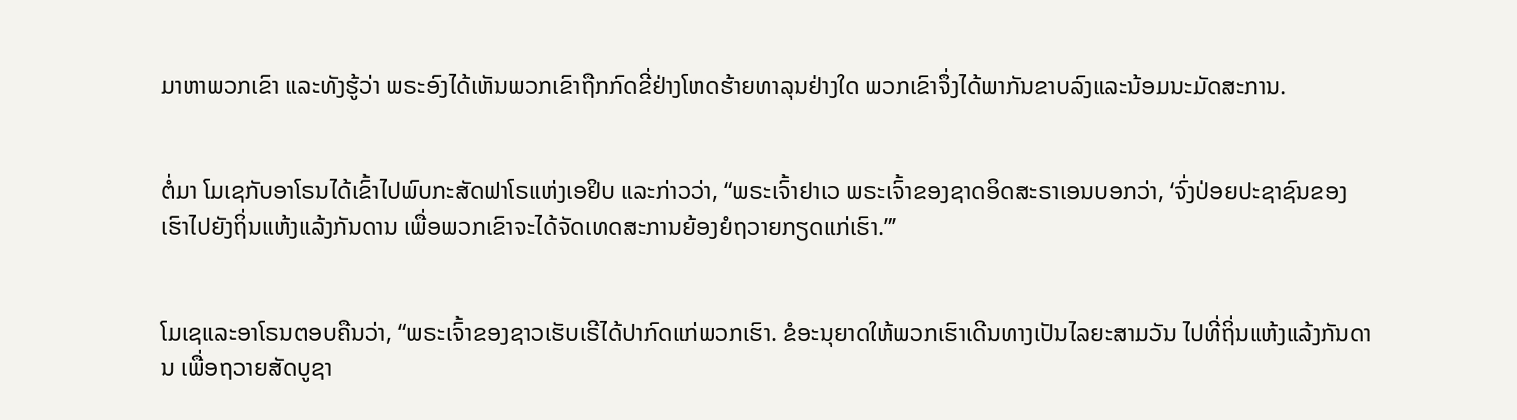ມາຫາພວກເຂົາ ແລະທັງຮູ້ວ່າ ພຣະອົງໄດ້ເຫັນພວກເຂົາຖືກກົດຂີ່ຢ່າງໂຫດຮ້າຍທາລຸນຢ່າງໃດ ພວກເຂົາຈຶ່ງໄດ້ພາກັນຂາບລົງແລະນ້ອມນະມັດສະການ.


ຕໍ່ມາ ໂມເຊກັບອາໂຣນໄດ້ເຂົ້າໄປພົບກະສັດຟາໂຣແຫ່ງເອຢິບ ແລະກ່າວວ່າ, “ພຣະເຈົ້າຢາເວ ພຣະເຈົ້າຂອງຊາດອິດສະຣາເອນບອກວ່າ, ‘ຈົ່ງປ່ອຍປະຊາຊົນຂອງເຮົາໄປຍັງຖິ່ນແຫ້ງແລ້ງກັນດານ ເພື່ອພວກເຂົາຈະໄດ້ຈັດເທດສະການຍ້ອງຍໍຖວາຍກຽດແກ່ເຮົາ.”’


ໂມເຊແລະອາໂຣນຕອບຄືນວ່າ, “ພຣະເຈົ້າຂອງຊາວເຮັບເຣີໄດ້ປາກົດແກ່ພວກເຮົາ. ຂໍອະນຸຍາດໃຫ້ພວກເຮົາເດີນທາງເປັນໄລຍະສາມວັນ ໄປທີ່ຖິ່ນແຫ້ງແລ້ງກັນດານ ເພື່ອຖວາຍສັດບູຊາ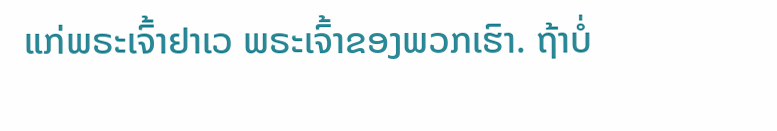ແກ່ພຣະເຈົ້າຢາເວ ພຣະເຈົ້າຂອງພວກເຮົາ. ຖ້າບໍ່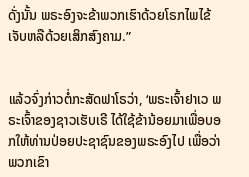ດັ່ງນັ້ນ ພຣະອົງຈະຂ້າພວກເຮົາດ້ວຍໂຣກໄພໄຂ້ເຈັບຫລືດ້ວຍເສິກສົງຄາມ.”


ແລ້ວຈົ່ງກ່າວຕໍ່ກະສັດຟາໂຣວ່າ, ‘ພຣະເຈົ້າຢາເວ ພຣະເຈົ້າຂອງຊາວເຮັບເຣີ ໄດ້ໃຊ້ຂ້ານ້ອຍມາເພື່ອບອກໃຫ້ທ່ານປ່ອຍປະຊາຊົນຂອງພຣະອົງໄປ ເພື່ອວ່າພວກເຂົາ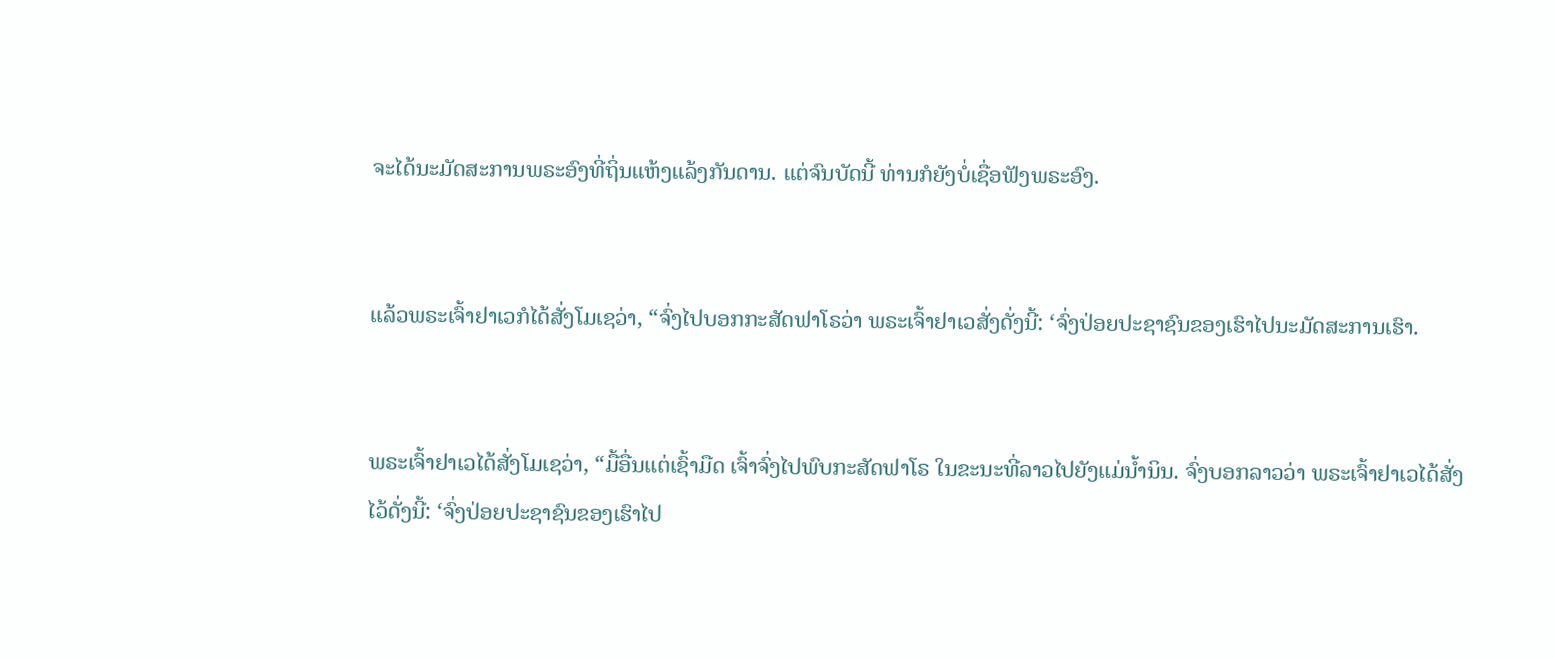ຈະໄດ້ນະມັດສະການພຣະອົງທີ່ຖິ່ນແຫ້ງແລ້ງກັນດານ. ແຕ່ຈົນບັດນີ້ ທ່ານກໍຍັງບໍ່ເຊື່ອຟັງພຣະອົງ.


ແລ້ວພຣະເຈົ້າຢາເວກໍໄດ້ສັ່ງໂມເຊວ່າ, “ຈົ່ງໄປບອກກະສັດຟາໂຣວ່າ ພຣະເຈົ້າຢາເວສັ່ງດັ່ງນີ້: ‘ຈົ່ງປ່ອຍປະຊາຊົນຂອງເຮົາໄປນະມັດສະການເຮົາ.


ພຣະເຈົ້າຢາເວໄດ້ສັ່ງໂມເຊວ່າ, “ມື້ອື່ນແຕ່ເຊົ້າມືດ ເຈົ້າຈົ່ງໄປພົບກະສັດຟາໂຣ ໃນຂະນະທີ່ລາວໄປຍັງແມ່ນໍ້ານິນ. ຈົ່ງບອກລາວວ່າ ພຣະເຈົ້າຢາເວໄດ້ສັ່ງໄວ້ດັ່ງນີ້: ‘ຈົ່ງປ່ອຍປະຊາຊົນຂອງເຮົາໄປ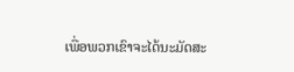ເພື່ອພວກເຂົາຈະໄດ້ນະມັດສະ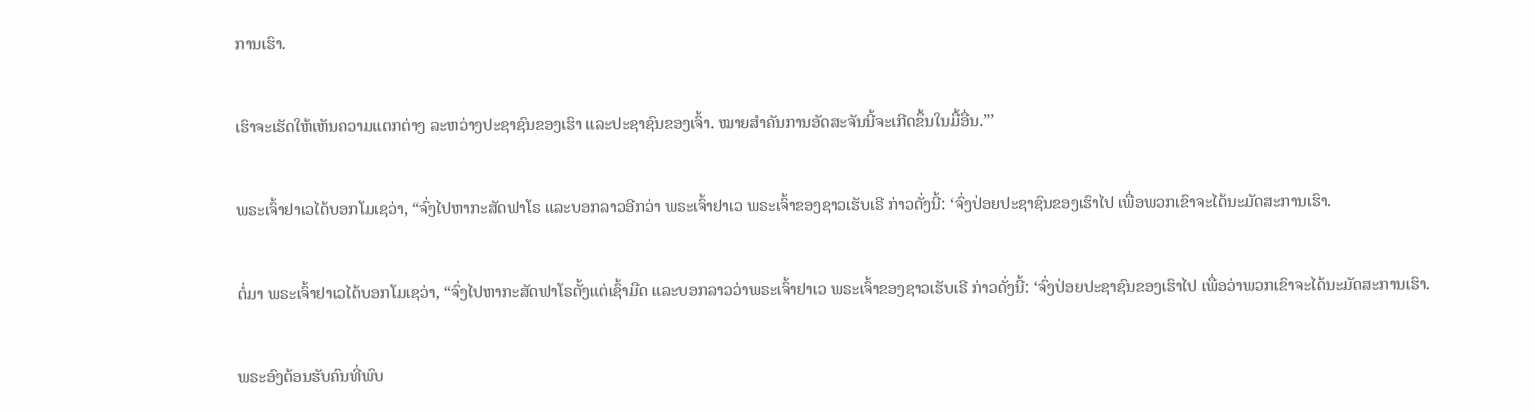ການເຮົາ.


ເຮົາຈະເຮັດໃຫ້ເຫັນຄວາມແຕກຕ່າງ ລະຫວ່າງປະຊາຊົນຂອງເຮົາ ແລະປະຊາຊົນຂອງເຈົ້າ. ໝາຍສຳຄັນການອັດສະຈັນນີ້ຈະເກີດຂຶ້ນໃນມື້ອື່ນ.”’


ພຣະເຈົ້າຢາເວໄດ້ບອກໂມເຊວ່າ, “ຈົ່ງໄປຫາກະສັດຟາໂຣ ແລະບອກລາວອີກວ່າ ພຣະເຈົ້າຢາເວ ພຣະເຈົ້າຂອງຊາວເຮັບເຣີ ກ່າວດັ່ງນີ້: ‘ຈົ່ງປ່ອຍປະຊາຊົນຂອງເຮົາໄປ ເພື່ອພວກເຂົາຈະໄດ້ນະມັດສະການເຮົາ.


ຕໍ່ມາ ພຣະເຈົ້າຢາເວໄດ້ບອກໂມເຊວ່າ, “ຈົ່ງໄປຫາກະສັດຟາໂຣຕັ້ງແຕ່ເຊົ້າມືດ ແລະບອກລາວວ່າພຣະເຈົ້າຢາເວ ພຣະເຈົ້າຂອງຊາວເຮັບເຣີ ກ່າວດັ່ງນີ້: ‘ຈົ່ງປ່ອຍປະຊາຊົນຂອງເຮົາໄປ ເພື່ອວ່າພວກເຂົາຈະໄດ້ນະມັດສະການເຮົາ.


ພຣະອົງຕ້ອນຮັບຄົນທີ່ພົບ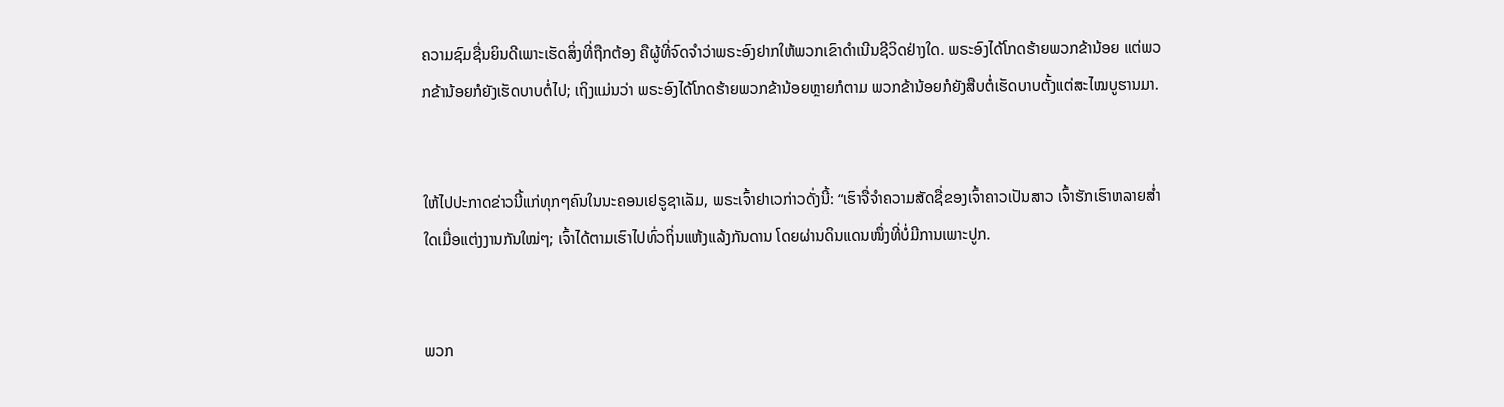ຄວາມຊົມຊື່ນຍິນດີເພາະເຮັດສິ່ງທີ່ຖືກຕ້ອງ ຄືຜູ້ທີ່ຈົດຈຳວ່າພຣະອົງຢາກໃຫ້ພວກເຂົາດຳເນີນຊີວິດຢ່າງໃດ. ພຣະອົງໄດ້ໂກດຮ້າຍພວກຂ້ານ້ອຍ ແຕ່ພວກຂ້ານ້ອຍກໍຍັງເຮັດບາບຕໍ່ໄປ; ເຖິງແມ່ນວ່າ ພຣະອົງໄດ້ໂກດຮ້າຍພວກຂ້ານ້ອຍຫຼາຍກໍຕາມ ພວກຂ້ານ້ອຍກໍຍັງສືບຕໍ່ເຮັດບາບຕັ້ງແຕ່ສະໄໝບູຮານມາ.


ໃຫ້ໄປປະກາດຂ່າວນີ້ແກ່ທຸກໆຄົນໃນນະຄອນເຢຣູຊາເລັມ, ພຣະເຈົ້າຢາເວກ່າວດັ່ງນີ້: “ເຮົາຈື່ຈຳຄວາມສັດຊື່ຂອງເຈົ້າຄາວເປັນສາວ ເຈົ້າຮັກເຮົາຫລາຍສໍ່າໃດເມື່ອແຕ່ງງານກັນໃໝ່ໆ; ເຈົ້າໄດ້ຕາມເຮົາໄປທົ່ວຖິ່ນແຫ້ງແລ້ງກັນດານ ໂດຍຜ່ານດິນແດນໜຶ່ງທີ່ບໍ່ມີການເພາະປູກ.


ພວກ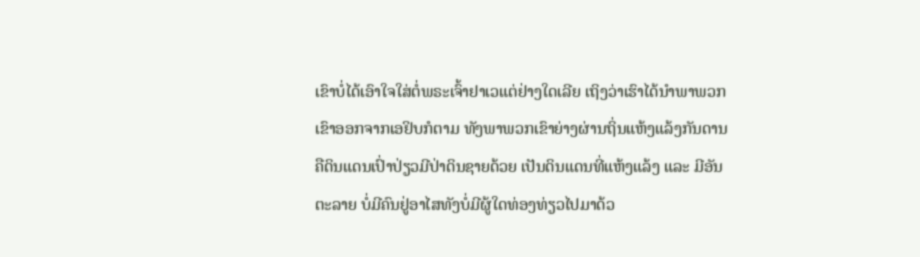ເຂົາບໍ່ໄດ້ເອົາໃຈໃສ່ຕໍ່ພຣະເຈົ້າຢາເວແຕ່ຢ່າງໃດເລີຍ ເຖິງວ່າເຮົາໄດ້ນຳພາພວກເຂົາອອກຈາກເອຢິບກໍຕາມ ທັງພາພວກເຂົາຍ່າງຜ່ານຖິ່ນແຫ້ງແລ້ງກັນດານ ຄືດິນແດນເປົ່າປ່ຽວມີປ່າດິນຊາຍດ້ວຍ ເປັນດິນແດນທີ່ແຫ້ງແລ້ງ ແລະ ມີອັນຕະລາຍ ບໍ່ມີຄົນຢູ່ອາໄສທັງບໍ່ມີຜູ້ໃດທ່ອງທ່ຽວໄປມາດ້ວ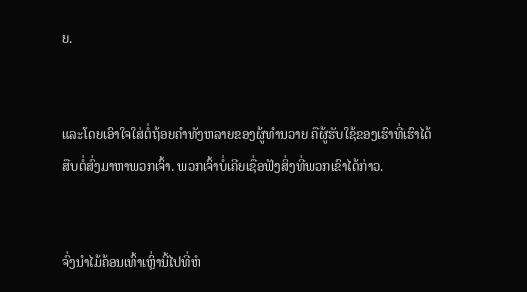ຍ.


ແລະໂດຍເອົາໃຈໃສ່ຕໍ່ຖ້ອຍຄຳທັງຫລາຍຂອງຜູ້ທຳນວາຍ ຄືຜູ້ຮັບໃຊ້ຂອງເຮົາທີ່ເຮົາໄດ້ສືບຕໍ່ສົ່ງມາຫາພວກເຈົ້າ. ພວກເຈົ້າບໍ່ເຄີຍເຊື່ອຟັງສິ່ງທີ່ພວກເຂົາໄດ້ກ່າວ.


ຈົ່ງນຳໄມ້ຄ້ອນເທົ້າເຫຼົ່ານີ້ໄປທີ່ຫໍ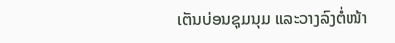ເຕັນບ່ອນຊຸມນຸມ ແລະວາງລົງຕໍ່ໜ້າ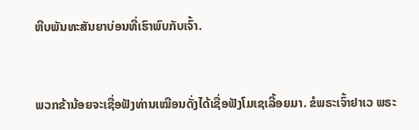ຫີບພັນທະສັນຍາບ່ອນທີ່ເຮົາພົບກັບເຈົ້າ.


ພວກຂ້ານ້ອຍຈະເຊື່ອຟັງທ່ານເໝືອນດັ່ງໄດ້ເຊື່ອຟັງໂມເຊເລື້ອຍມາ. ຂໍພຣະເຈົ້າຢາເວ ພຣະ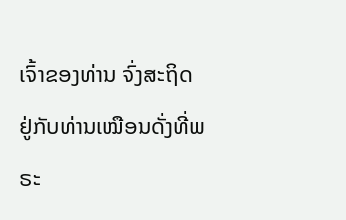ເຈົ້າຂອງທ່ານ ຈົ່ງສະຖິດຢູ່ກັບທ່ານເໝືອນດັ່ງທີ່ພຣະ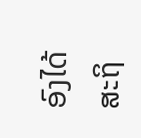ອົງໄດ້ສະຖິ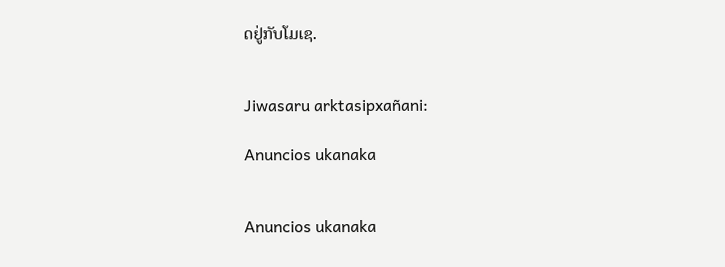ດຢູ່ກັບໂມເຊ.


Jiwasaru arktasipxañani:

Anuncios ukanaka


Anuncios ukanaka